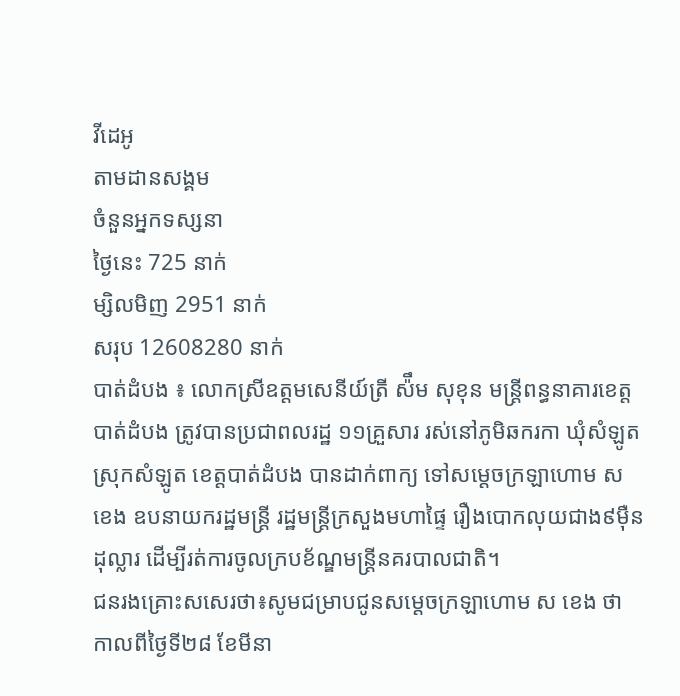វីដេអូ
តាមដានសង្គម
ចំនួនអ្នកទស្សនា
ថ្ងៃនេះ 725 នាក់
ម្សិលមិញ 2951 នាក់
សរុប 12608280 នាក់
បាត់ដំបង ៖ លោកស្រីឧត្តមសេនីយ៍ត្រី ស៉ឹម សុខុន មន្ដ្រីពន្ធនាគារខេត្តបាត់ដំបង ត្រូវបានប្រជាពលរដ្ឋ ១១គ្រួសារ រស់នៅភូមិឆករកា ឃុំសំឡូត ស្រុកសំឡូត ខេត្តបាត់ដំបង បានដាក់ពាក្យ ទៅសម្ដេចក្រឡាហោម ស ខេង ឧបនាយករដ្ឋមន្ដ្រី រដ្ឋមន្ដ្រីក្រសួងមហាផ្ទៃ រឿងបោកលុយជាង៩ម៉ឺនដុល្លារ ដើម្បីរត់ការចូលក្របខ័ណ្ឌមន្ដ្រីនគរបាលជាតិ។
ជនរងគ្រោះសសេរថា៖សូមជម្រាបជូនសម្ដេចក្រឡាហោម ស ខេង ថា កាលពីថ្ងៃទី២៨ ខែមីនា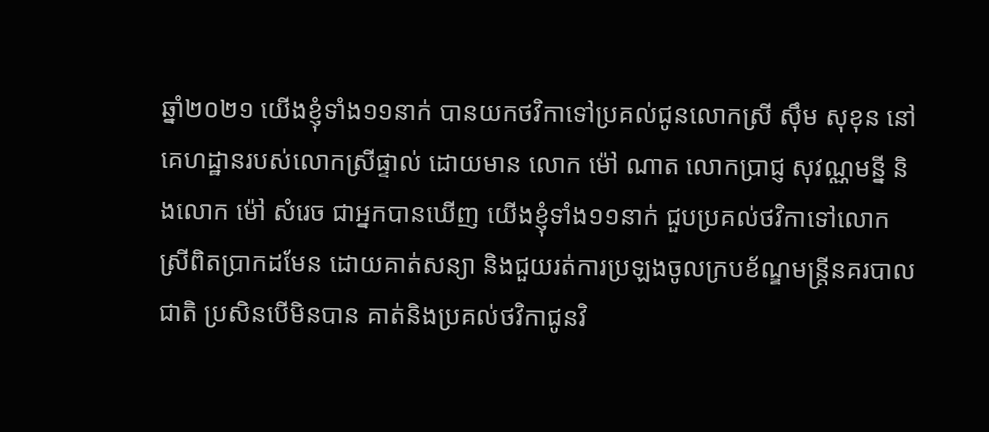ឆ្នាំ២០២១ យើងខ្ញុំទាំង១១នាក់ បានយកថវិកាទៅប្រគល់ជូនលោកស្រី ស៊ឹម សុខុន នៅគេហដ្ឋានរបស់លោកស្រីផ្ទាល់ ដោយមាន លោក ម៉ៅ ណាត លោកប្រាជ្ញ សុវណ្ណមន្នី និងលោក ម៉ៅ សំរេច ជាអ្នកបានឃើញ យើងខ្ញុំទាំង១១នាក់ ជួបប្រគល់ថវិកាទៅលោកស្រីពិតប្រាកដមែន ដោយគាត់សន្យា និងជួយរត់ការប្រឡងចូលក្របខ័ណ្ឌមន្ត្រីនគរបាលជាតិ ប្រសិនបើមិនបាន គាត់និងប្រគល់ថវិកាជូនវិ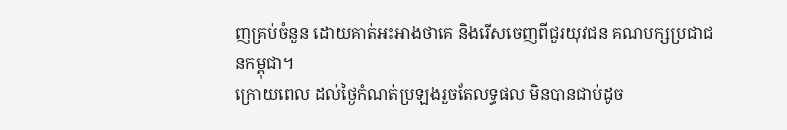ញគ្រប់ចំនួន ដោយគាត់អះអាងថាគេ និងរើសចេញពីជួរយុវជន គណបក្សប្រជាជនកម្ពុជា។
ក្រោយពេល ដល់ថ្ងៃកំណត់ប្រឡងរួចតែលទ្ធផល មិនបានជាប់ដូច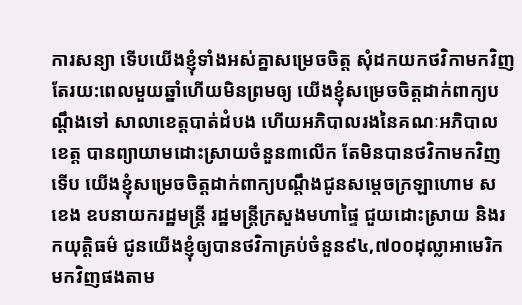ការសន្យា ទើបយើងខ្ញុំទាំងអស់គ្នាសម្រេចចិត្ត សុំដកយកថវិកាមកវិញ តែរយ:ពេលមួយឆ្នាំហើយមិនព្រមឲ្យ យើងខ្ញុំសម្រេចចិត្តដាក់ពាក្យបណ្តឹងទៅ សាលាខេត្តបាត់ដំបង ហើយអភិបាលរងនៃគណៈអភិបាលខេត្ត បានព្យាយាមដោះស្រាយចំនួន៣លើក តែមិនបានថវិកាមកវិញទើប យើងខ្ញុំសម្រេចចិត្តដាក់ពាក្យបណ្តឹងជូនសម្ដេចក្រឡាហោម ស ខេង ឧបនាយករដ្ឋមន្ត្រី រដ្ឋមន្ត្រីក្រសួងមហាផ្ទៃ ជួយដោះស្រាយ និងរកយុត្តិធម៌ ជូនយើងខ្ញុំឲ្យបានថវិកាគ្រប់ចំនួន៩៤,៧០០ដុល្លាអាមេរិក មកវិញផងតាម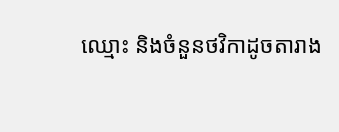ឈ្មោះ និងចំនួនថវិកាដូចតារាង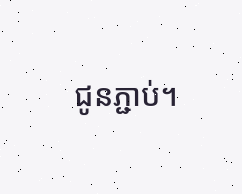ជូនភ្ជាប់។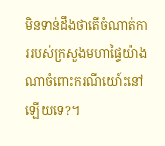មិនទាន់ដឹងថាតើចំណាត់ការរបស់ក្រសួងមហាផ្ទៃយ៉ាងណាចំពោះករណីយោ៍ះនៅឡើយទេ?។